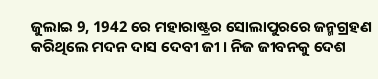ଜୁଲାଇ 9, 1942 ରେ ମହାରାଷ୍ଟ୍ରର ସୋଲାପୁରରେ ଜନ୍ମଗ୍ରହଣ କରିଥିଲେ ମଦନ ଦାସ ଦେବୀ ଜୀ । ନିଜ ଜୀବନକୁ ଦେଶ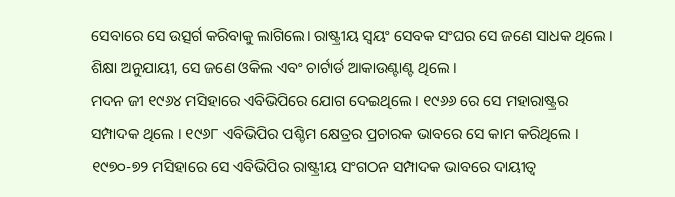ସେବାରେ ସେ ଉତ୍ସର୍ଗ କରିବାକୁ ଲାଗିଲେ। ରାଷ୍ଟ୍ରୀୟ ସ୍ବୟଂ ସେବକ ସଂଘର ସେ ଜଣେ ସାଧକ ଥିଲେ । ଶିକ୍ଷା ଅନୁଯାୟୀ, ସେ ଜଣେ ଓକିଲ ଏବଂ ଚାର୍ଟାର୍ଡ ଆକାଉଣ୍ଟାଣ୍ଟ ଥିଲେ ।
ମଦନ ଜୀ ୧୯୬୪ ମସିହାରେ ଏବିଭିପିରେ ଯୋଗ ଦେଇଥିଲେ । ୧୯୬୬ ରେ ସେ ମହାରାଷ୍ଟ୍ରର ସମ୍ପାଦକ ଥିଲେ । ୧୯୬୮ ଏବିଭିପିର ପଶ୍ଚିମ କ୍ଷେତ୍ରର ପ୍ରଚାରକ ଭାବରେ ସେ କାମ କରିଥିଲେ । ୧୯୭୦-୭୨ ମସିହାରେ ସେ ଏବିଭିପିର ରାଷ୍ଟ୍ରୀୟ ସଂଗଠନ ସମ୍ପାଦକ ଭାବରେ ଦାୟୀତ୍ଵ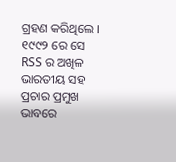ଗ୍ରହଣ କରିଥିଲେ । ୧୯୯୨ ରେ ସେ RSS ର ଅଖିଳ ଭାରତୀୟ ସହ ପ୍ରଚାର ପ୍ରମୁଖ ଭାବରେ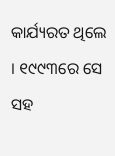କାର୍ଯ୍ୟରତ ଥିଲେ । ୧୯୯୩ରେ ସେ ସହ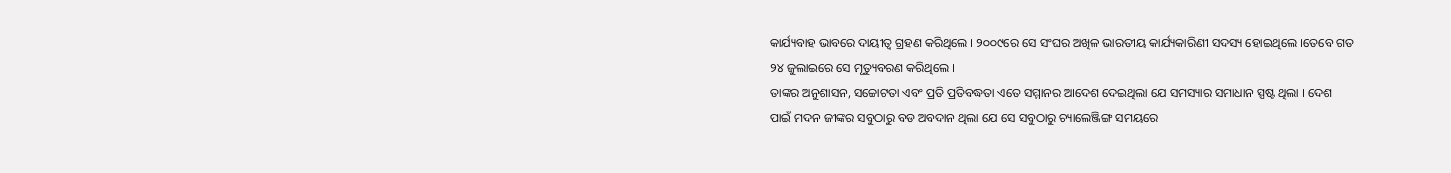କାର୍ଯ୍ୟବାହ ଭାବରେ ଦାୟୀତ୍ଵ ଗ୍ରହଣ କରିଥିଲେ । ୨୦୦୯ରେ ସେ ସଂଘର ଅଖିଳ ଭାରତୀୟ କାର୍ଯ୍ୟକାରିଣୀ ସଦସ୍ୟ ହୋଇଥିଲେ ।ତେବେ ଗତ ୨୪ ଜୁଲାଇରେ ସେ ମୃତ୍ୟୁବରଣ କରିଥିଲେ ।
ତାଙ୍କର ଅନୁଶାସନ, ସଚ୍ଚୋଟତା ଏବଂ ପ୍ରତି ପ୍ରତିବଦ୍ଧତା ଏତେ ସମ୍ମାନର ଆଦେଶ ଦେଇଥିଲା ଯେ ସମସ୍ୟାର ସମାଧାନ ସ୍ପଷ୍ଟ ଥିଲା । ଦେଶ ପାଇଁ ମଦନ ଜୀଙ୍କର ସବୁଠାରୁ ବଡ ଅବଦାନ ଥିଲା ଯେ ସେ ସବୁଠାରୁ ଚ୍ୟାଲେଞ୍ଜିଙ୍ଗ ସମୟରେ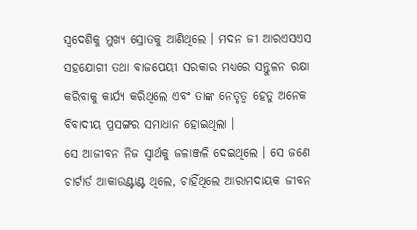ସ୍ଵଦେଶିକୁ ମୁଖ୍ୟ ସ୍ରୋତକୁ ଆଣିଥିଲେ । ମଦନ ଜୀ ଆରଏସଏସ ସହଯୋଗୀ ତଥା ବାଜପେୟୀ ସରକାର ମଧ୍ୟରେ ସନ୍ତୁଳନ ରକ୍ଷା କରିବାକୁ କାର୍ଯ୍ୟ କରିଥିଲେ ଏବଂ ତାଙ୍କ ନେତୃତ୍ୱ ହେତୁ ଅନେକ ବିବାଦୀୟ ପ୍ରସଙ୍ଗର ସମାଧାନ ହୋଇଥିଲା ।
ସେ ଆଜୀବନ ନିଜ ସ୍ୱାର୍ଥକୁ ଜଳାଞ୍ଜଳି ଦେଇଥିଲେ । ସେ ଜଣେ ଚାର୍ଟାର୍ଡ ଆକାଉଣ୍ଟାଣ୍ଟ ଥିଲେ, ଚାହିଁଥିଲେ ଆରାମଦାୟକ ଜୀବନ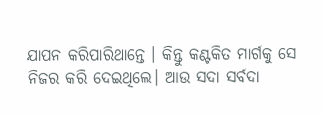ଯାପନ କରିପାରିଥାନ୍ତେ । କିନ୍ତୁ କଣ୍ଟକିତ ମାର୍ଗକୁ ସେ ନିଜର କରି ଦେଇଥିଲେ। ଆଉ ସଦା ସର୍ବଦା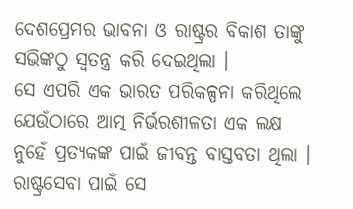ଦେଶପ୍ରେମର ଭାବନା ଓ ରାଷ୍ଟ୍ରର ବିକାଶ ତାଙ୍କୁ ସଭିଙ୍କଠୁ ସ୍ଵତନ୍ତ୍ର କରି ଦେଇଥିଲା ।
ସେ ଏପରି ଏକ ଭାରତ ପରିକଳ୍ପନା କରିଥିଲେ ଯେଉଁଠାରେ ଆତ୍ମ ନିର୍ଭରଶୀଳତା ଏକ ଲକ୍ଷ ନୁହେଁ ପ୍ରତ୍ୟକଙ୍କ ପାଇଁ ଜୀବନ୍ତ ବାସ୍ତବତା ଥିଲା । ରାଷ୍ଟ୍ରସେବା ପାଇଁ ସେ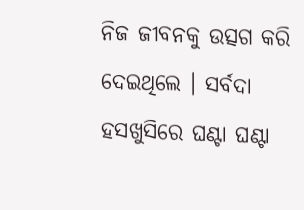ନିଜ ଜୀବନକୁ ଉତ୍ସଗ କରି ଦେଇଥିଲେ । ସର୍ବଦା ହସଖୁସିରେ ଘଣ୍ଟା ଘଣ୍ଟା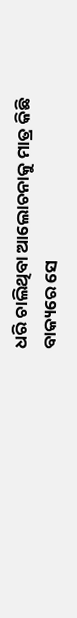ଧରି ଚାଲିଥିବା ଆଲୋଚନାକୁ ମାତ୍ର କିଛି ବାକ୍ୟରେ ସେ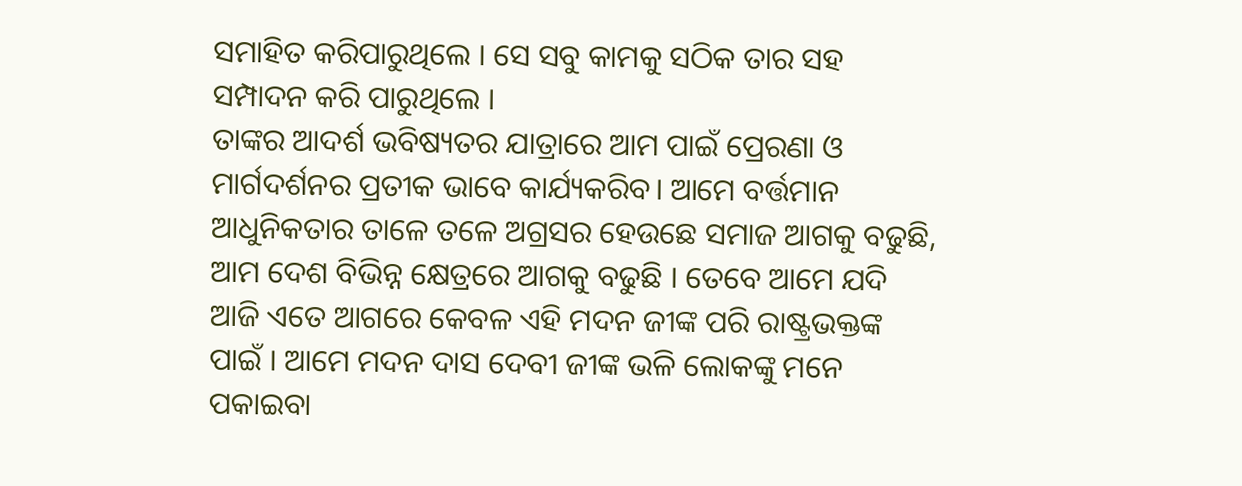ସମାହିତ କରିପାରୁଥିଲେ । ସେ ସବୁ କାମକୁ ସଠିକ ତାର ସହ ସମ୍ପାଦନ କରି ପାରୁଥିଲେ ।
ତାଙ୍କର ଆଦର୍ଶ ଭବିଷ୍ୟତର ଯାତ୍ରାରେ ଆମ ପାଇଁ ପ୍ରେରଣା ଓ ମାର୍ଗଦର୍ଶନର ପ୍ରତୀକ ଭାବେ କାର୍ଯ୍ୟକରିବ। ଆମେ ବର୍ତ୍ତମାନ ଆଧୁନିକତାର ତାଳେ ତଳେ ଅଗ୍ରସର ହେଉଛେ ସମାଜ ଆଗକୁ ବଢୁଛି, ଆମ ଦେଶ ବିଭିନ୍ନ କ୍ଷେତ୍ରରେ ଆଗକୁ ବଢୁଛି । ତେବେ ଆମେ ଯଦି ଆଜି ଏତେ ଆଗରେ କେବଳ ଏହି ମଦନ ଜୀଙ୍କ ପରି ରାଷ୍ଟ୍ରଭକ୍ତଙ୍କ ପାଇଁ । ଆମେ ମଦନ ଦାସ ଦେବୀ ଜୀଙ୍କ ଭଳି ଲୋକଙ୍କୁ ମନେ ପକାଇବା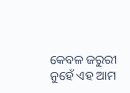କେବଳ ଜରୁରୀ ନୁହେଁ ଏହ ଆମ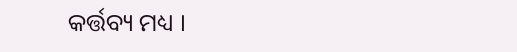କର୍ତ୍ତବ୍ୟ ମଧ୍ୟ ।